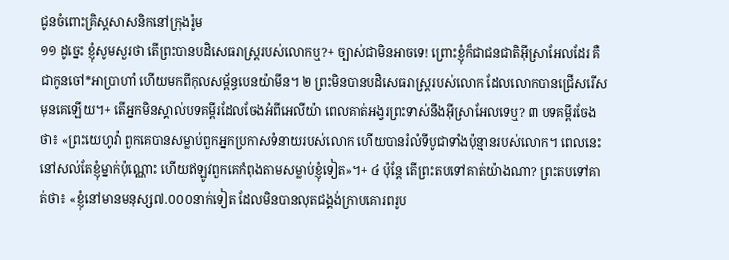ជូនចំពោះគ្រិស្តសាសនិកនៅក្រុងរ៉ូម
១១ ដូច្នេះ ខ្ញុំសូមសួរថា តើព្រះបានបដិសេធរាស្ដ្ររបស់លោកឬ?+ ច្បាស់ជាមិនអាចទេ! ព្រោះខ្ញុំក៏ជាជនជាតិអ៊ីស្រាអែលដែរ គឺជាកូនចៅ*អាប្រាហាំ ហើយមកពីកុលសម្ព័ន្ធបេនយ៉ាមីន។ ២ ព្រះមិនបានបដិសេធរាស្ត្ររបស់លោក ដែលលោកបានជ្រើសរើសមុនគេឡើយ។+ តើអ្នកមិនស្គាល់បទគម្ពីរដែលចែងអំពីអេលីយ៉ា ពេលគាត់អង្វរព្រះទាស់នឹងអ៊ីស្រាអែលទេឬ? ៣ បទគម្ពីរចែងថា៖ «ព្រះយេហូវ៉ា ពួកគេបានសម្លាប់ពួកអ្នកប្រកាសទំនាយរបស់លោក ហើយបានរំលំទីបូជាទាំងប៉ុន្មានរបស់លោក។ ពេលនេះនៅសល់តែខ្ញុំម្នាក់ប៉ុណ្ណោះ ហើយឥឡូវពួកគេកំពុងតាមសម្លាប់ខ្ញុំទៀត»។+ ៤ ប៉ុន្តែ តើព្រះតបទៅគាត់យ៉ាងណា? ព្រះតបទៅគាត់ថា៖ «ខ្ញុំនៅមានមនុស្ស៧.០០០នាក់ទៀត ដែលមិនបានលុតជង្គង់ក្រាបគោរពរូប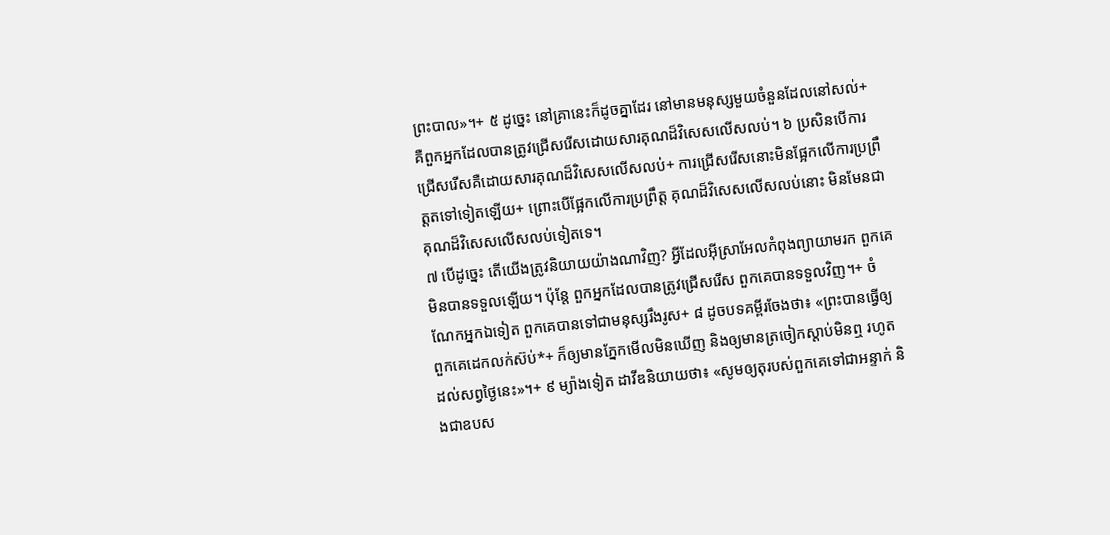ព្រះបាល»។+ ៥ ដូច្នេះ នៅគ្រានេះក៏ដូចគ្នាដែរ នៅមានមនុស្សមួយចំនួនដែលនៅសល់+ គឺពួកអ្នកដែលបានត្រូវជ្រើសរើសដោយសារគុណដ៏វិសេសលើសលប់។ ៦ ប្រសិនបើការជ្រើសរើសគឺដោយសារគុណដ៏វិសេសលើសលប់+ ការជ្រើសរើសនោះមិនផ្អែកលើការប្រព្រឹត្តតទៅទៀតឡើយ+ ព្រោះបើផ្អែកលើការប្រព្រឹត្ត គុណដ៏វិសេសលើសលប់នោះ មិនមែនជាគុណដ៏វិសេសលើសលប់ទៀតទេ។
៧ បើដូច្នេះ តើយើងត្រូវនិយាយយ៉ាងណាវិញ? អ្វីដែលអ៊ីស្រាអែលកំពុងព្យាយាមរក ពួកគេមិនបានទទួលឡើយ។ ប៉ុន្តែ ពួកអ្នកដែលបានត្រូវជ្រើសរើស ពួកគេបានទទួលវិញ។+ ចំណែកអ្នកឯទៀត ពួកគេបានទៅជាមនុស្សរឹងរូស+ ៨ ដូចបទគម្ពីរចែងថា៖ «ព្រះបានធ្វើឲ្យពួកគេដេកលក់ស៊ប់*+ ក៏ឲ្យមានភ្នែកមើលមិនឃើញ និងឲ្យមានត្រចៀកស្ដាប់មិនឮ រហូតដល់សព្វថ្ងៃនេះ»។+ ៩ ម្យ៉ាងទៀត ដាវីឌនិយាយថា៖ «សូមឲ្យតុរបស់ពួកគេទៅជាអន្ទាក់ និងជាឧបស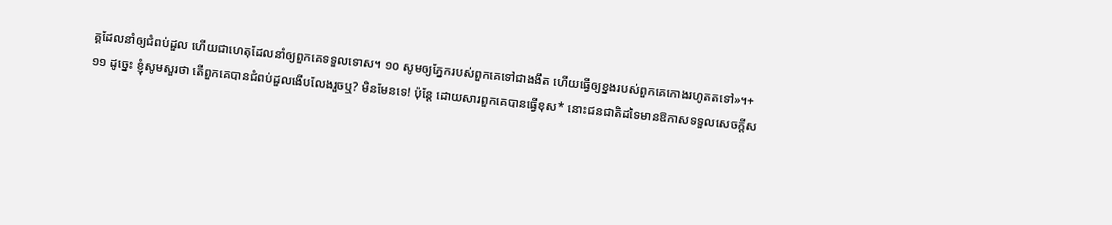គ្គដែលនាំឲ្យជំពប់ដួល ហើយជាហេតុដែលនាំឲ្យពួកគេទទួលទោស។ ១០ សូមឲ្យភ្នែករបស់ពួកគេទៅជាងងឹត ហើយធ្វើឲ្យខ្នងរបស់ពួកគេកោងរហូតតទៅ»។+
១១ ដូច្នេះ ខ្ញុំសូមសួរថា តើពួកគេបានជំពប់ដួលងើបលែងរួចឬ? មិនមែនទេ! ប៉ុន្តែ ដោយសារពួកគេបានធ្វើខុស* នោះជនជាតិដទៃមានឱកាសទទួលសេចក្ដីស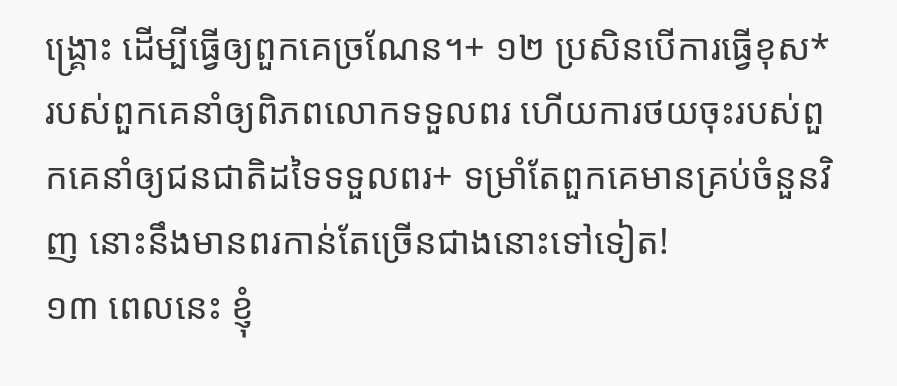ង្គ្រោះ ដើម្បីធ្វើឲ្យពួកគេច្រណែន។+ ១២ ប្រសិនបើការធ្វើខុស*របស់ពួកគេនាំឲ្យពិភពលោកទទួលពរ ហើយការថយចុះរបស់ពួកគេនាំឲ្យជនជាតិដទៃទទួលពរ+ ទម្រាំតែពួកគេមានគ្រប់ចំនួនវិញ នោះនឹងមានពរកាន់តែច្រើនជាងនោះទៅទៀត!
១៣ ពេលនេះ ខ្ញុំ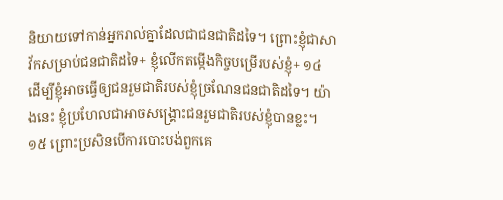និយាយទៅកាន់អ្នករាល់គ្នាដែលជាជនជាតិដទៃ។ ព្រោះខ្ញុំជាសាវ័កសម្រាប់ជនជាតិដទៃ+ ខ្ញុំលើកតម្កើងកិច្ចបម្រើរបស់ខ្ញុំ+ ១៤ ដើម្បីខ្ញុំអាចធ្វើឲ្យជនរួមជាតិរបស់ខ្ញុំច្រណែនជនជាតិដទៃ។ យ៉ាងនេះ ខ្ញុំប្រហែលជាអាចសង្គ្រោះជនរួមជាតិរបស់ខ្ញុំបានខ្លះ។ ១៥ ព្រោះប្រសិនបើការបោះបង់ពួកគេ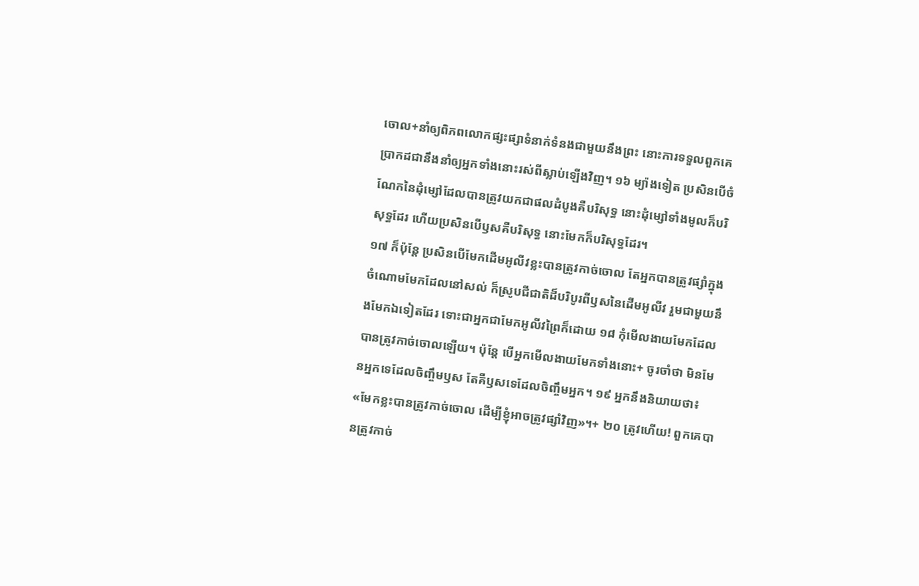ចោល+នាំឲ្យពិភពលោកផ្សះផ្សាទំនាក់ទំនងជាមួយនឹងព្រះ នោះការទទួលពួកគេ ប្រាកដជានឹងនាំឲ្យអ្នកទាំងនោះរស់ពីស្លាប់ឡើងវិញ។ ១៦ ម្យ៉ាងទៀត ប្រសិនបើចំណែកនៃដុំម្សៅដែលបានត្រូវយកជាផលដំបូងគឺបរិសុទ្ធ នោះដុំម្សៅទាំងមូលក៏បរិសុទ្ធដែរ ហើយប្រសិនបើឫសគឺបរិសុទ្ធ នោះមែកក៏បរិសុទ្ធដែរ។
១៧ ក៏ប៉ុន្តែ ប្រសិនបើមែកដើមអូលីវខ្លះបានត្រូវកាច់ចោល តែអ្នកបានត្រូវផ្សាំក្នុងចំណោមមែកដែលនៅសល់ ក៏ស្រូបជីជាតិដ៏បរិបូរពីឫសនៃដើមអូលីវ រួមជាមួយនឹងមែកឯទៀតដែរ ទោះជាអ្នកជាមែកអូលីវព្រៃក៏ដោយ ១៨ កុំមើលងាយមែកដែលបានត្រូវកាច់ចោលឡើយ។ ប៉ុន្តែ បើអ្នកមើលងាយមែកទាំងនោះ+ ចូរចាំថា មិនមែនអ្នកទេដែលចិញ្ចឹមឫស តែគឺឫសទេដែលចិញ្ចឹមអ្នក។ ១៩ អ្នកនឹងនិយាយថា៖ «មែកខ្លះបានត្រូវកាច់ចោល ដើម្បីខ្ញុំអាចត្រូវផ្សាំវិញ»។+ ២០ ត្រូវហើយ! ពួកគេបានត្រូវកាច់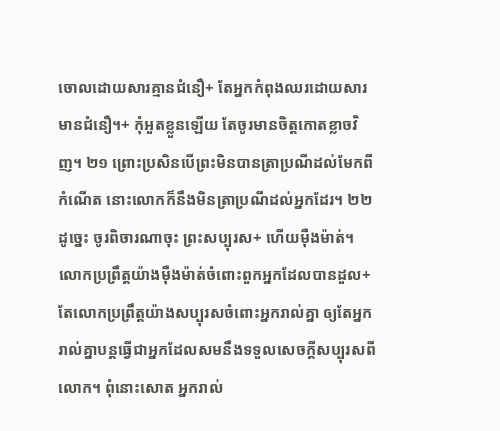ចោលដោយសារគ្មានជំនឿ+ តែអ្នកកំពុងឈរដោយសារមានជំនឿ។+ កុំអួតខ្លួនឡើយ តែចូរមានចិត្តកោតខ្លាចវិញ។ ២១ ព្រោះប្រសិនបើព្រះមិនបានត្រាប្រណីដល់មែកពីកំណើត នោះលោកក៏នឹងមិនត្រាប្រណីដល់អ្នកដែរ។ ២២ ដូច្នេះ ចូរពិចារណាចុះ ព្រះសប្បុរស+ ហើយម៉ឺងម៉ាត់។ លោកប្រព្រឹត្តយ៉ាងម៉ឺងម៉ាត់ចំពោះពួកអ្នកដែលបានដួល+ តែលោកប្រព្រឹត្តយ៉ាងសប្បុរសចំពោះអ្នករាល់គ្នា ឲ្យតែអ្នករាល់គ្នាបន្តធ្វើជាអ្នកដែលសមនឹងទទួលសេចក្ដីសប្បុរសពីលោក។ ពុំនោះសោត អ្នករាល់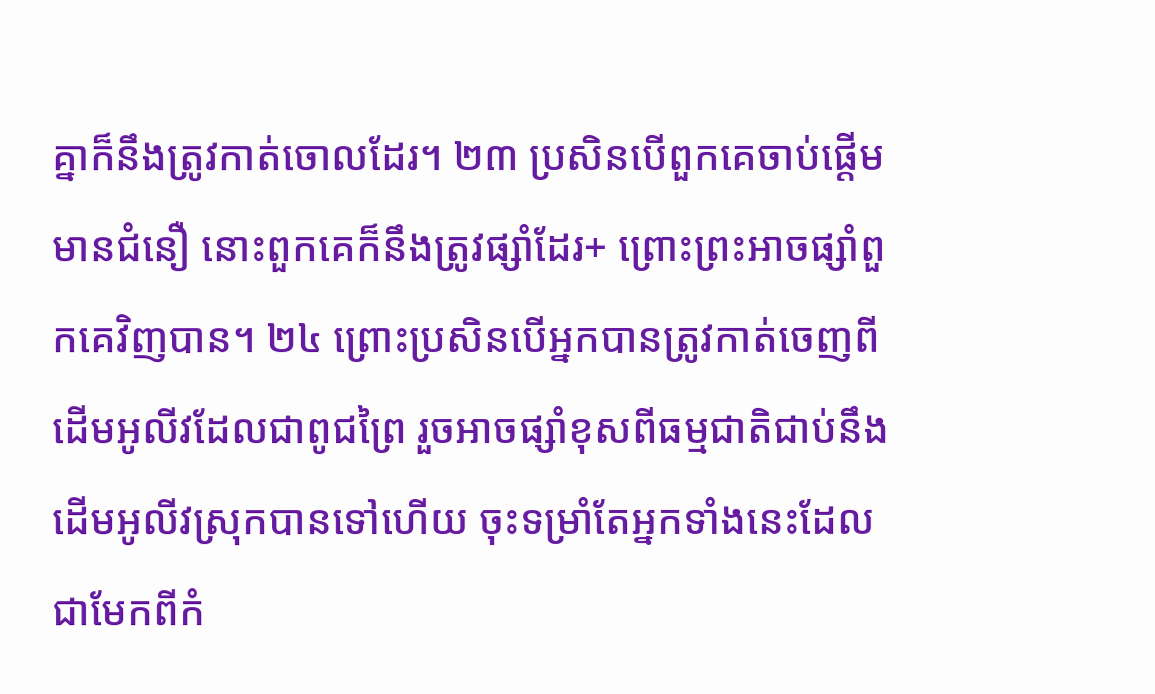គ្នាក៏នឹងត្រូវកាត់ចោលដែរ។ ២៣ ប្រសិនបើពួកគេចាប់ផ្ដើមមានជំនឿ នោះពួកគេក៏នឹងត្រូវផ្សាំដែរ+ ព្រោះព្រះអាចផ្សាំពួកគេវិញបាន។ ២៤ ព្រោះប្រសិនបើអ្នកបានត្រូវកាត់ចេញពីដើមអូលីវដែលជាពូជព្រៃ រួចអាចផ្សាំខុសពីធម្មជាតិជាប់នឹងដើមអូលីវស្រុកបានទៅហើយ ចុះទម្រាំតែអ្នកទាំងនេះដែលជាមែកពីកំ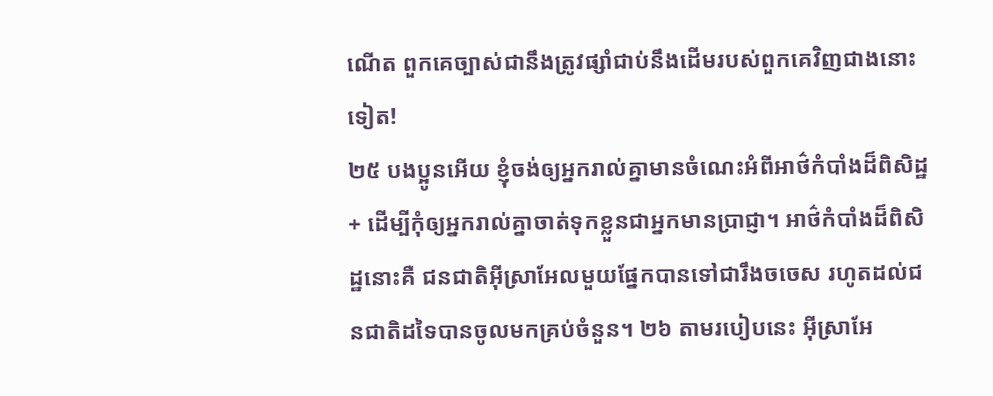ណើត ពួកគេច្បាស់ជានឹងត្រូវផ្សាំជាប់នឹងដើមរបស់ពួកគេវិញជាងនោះទៀត!
២៥ បងប្អូនអើយ ខ្ញុំចង់ឲ្យអ្នករាល់គ្នាមានចំណេះអំពីអាថ៌កំបាំងដ៏ពិសិដ្ឋ+ ដើម្បីកុំឲ្យអ្នករាល់គ្នាចាត់ទុកខ្លួនជាអ្នកមានប្រាជ្ញា។ អាថ៌កំបាំងដ៏ពិសិដ្ឋនោះគឺ ជនជាតិអ៊ីស្រាអែលមួយផ្នែកបានទៅជារឹងចចេស រហូតដល់ជនជាតិដទៃបានចូលមកគ្រប់ចំនួន។ ២៦ តាមរបៀបនេះ អ៊ីស្រាអែ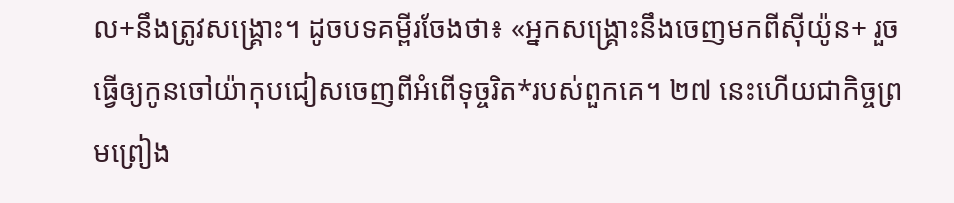ល+នឹងត្រូវសង្គ្រោះ។ ដូចបទគម្ពីរចែងថា៖ «អ្នកសង្គ្រោះនឹងចេញមកពីស៊ីយ៉ូន+ រួចធ្វើឲ្យកូនចៅយ៉ាកុបជៀសចេញពីអំពើទុច្ចរិត*របស់ពួកគេ។ ២៧ នេះហើយជាកិច្ចព្រមព្រៀង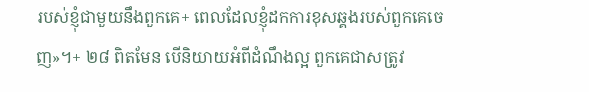របស់ខ្ញុំជាមួយនឹងពួកគេ+ ពេលដែលខ្ញុំដកការខុសឆ្គងរបស់ពួកគេចេញ»។+ ២៨ ពិតមែន បើនិយាយអំពីដំណឹងល្អ ពួកគេជាសត្រូវ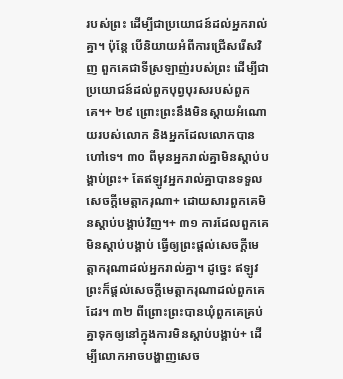របស់ព្រះ ដើម្បីជាប្រយោជន៍ដល់អ្នករាល់គ្នា។ ប៉ុន្តែ បើនិយាយអំពីការជ្រើសរើសវិញ ពួកគេជាទីស្រឡាញ់របស់ព្រះ ដើម្បីជាប្រយោជន៍ដល់ពួកបុព្វបុរសរបស់ពួកគេ។+ ២៩ ព្រោះព្រះនឹងមិនស្ដាយអំណោយរបស់លោក និងអ្នកដែលលោកបានហៅទេ។ ៣០ ពីមុនអ្នករាល់គ្នាមិនស្ដាប់បង្គាប់ព្រះ+ តែឥឡូវអ្នករាល់គ្នាបានទទួលសេចក្ដីមេត្តាករុណា+ ដោយសារពួកគេមិនស្ដាប់បង្គាប់វិញ។+ ៣១ ការដែលពួកគេមិនស្ដាប់បង្គាប់ ធ្វើឲ្យព្រះផ្ដល់សេចក្ដីមេត្តាករុណាដល់អ្នករាល់គ្នា។ ដូច្នេះ ឥឡូវព្រះក៏ផ្ដល់សេចក្ដីមេត្តាករុណាដល់ពួកគេដែរ។ ៣២ ពីព្រោះព្រះបានឃុំពួកគេគ្រប់គ្នាទុកឲ្យនៅក្នុងការមិនស្ដាប់បង្គាប់+ ដើម្បីលោកអាចបង្ហាញសេច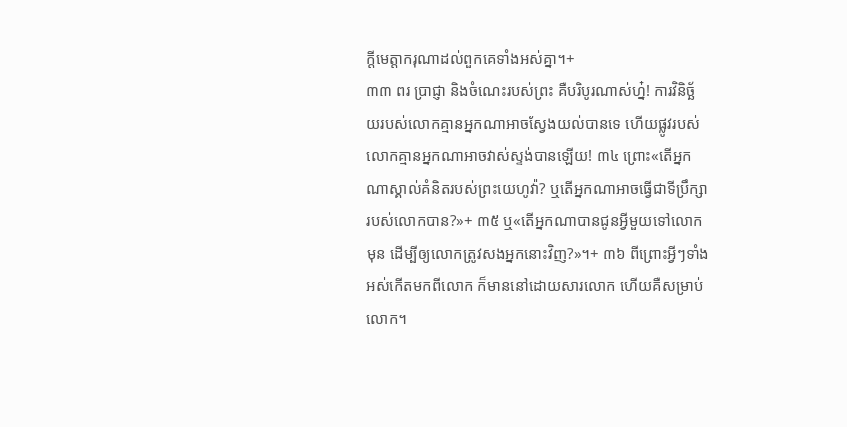ក្ដីមេត្តាករុណាដល់ពួកគេទាំងអស់គ្នា។+
៣៣ ពរ ប្រាជ្ញា និងចំណេះរបស់ព្រះ គឺបរិបូរណាស់ហ្ន៎! ការវិនិច្ឆ័យរបស់លោកគ្មានអ្នកណាអាចស្វែងយល់បានទេ ហើយផ្លូវរបស់លោកគ្មានអ្នកណាអាចវាស់ស្ទង់បានឡើយ! ៣៤ ព្រោះ«តើអ្នកណាស្គាល់គំនិតរបស់ព្រះយេហូវ៉ា? ឬតើអ្នកណាអាចធ្វើជាទីប្រឹក្សារបស់លោកបាន?»+ ៣៥ ឬ«តើអ្នកណាបានជូនអ្វីមួយទៅលោកមុន ដើម្បីឲ្យលោកត្រូវសងអ្នកនោះវិញ?»។+ ៣៦ ពីព្រោះអ្វីៗទាំងអស់កើតមកពីលោក ក៏មាននៅដោយសារលោក ហើយគឺសម្រាប់លោក។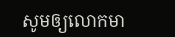សូមឲ្យលោកមា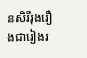នសិរីរុងរឿងជារៀងរ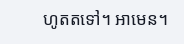ហូតតទៅ។ អាមេន។